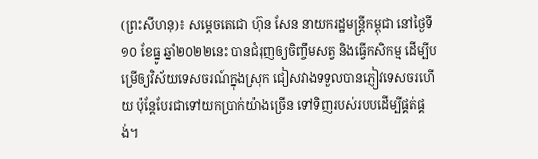(ព្រះសីហនុ)៖ សម្តេចតេជោ ហ៊ុន សែន នាយករដ្ឋមន្ត្រីកម្ពុជា នៅថ្ងៃទី១០ ខែធ្នូ ឆ្នាំ២០២២នេះ បានជំរុញឲ្យចិញ្ចឹមសត្វ និងធ្វើកសិកម្ម ដើម្បីបម្រើឲ្យវិស័យទេសចរណ៍ក្នុងស្រុក ជៀសវាងទទួលបានភ្ញៀវទេសចរហើយ ប៉ុន្ដែបែរជាទៅយកប្រាក់យ៉ាងច្រើន ទៅទិញរបស់របបដើម្បីផ្គត់ផ្គង់។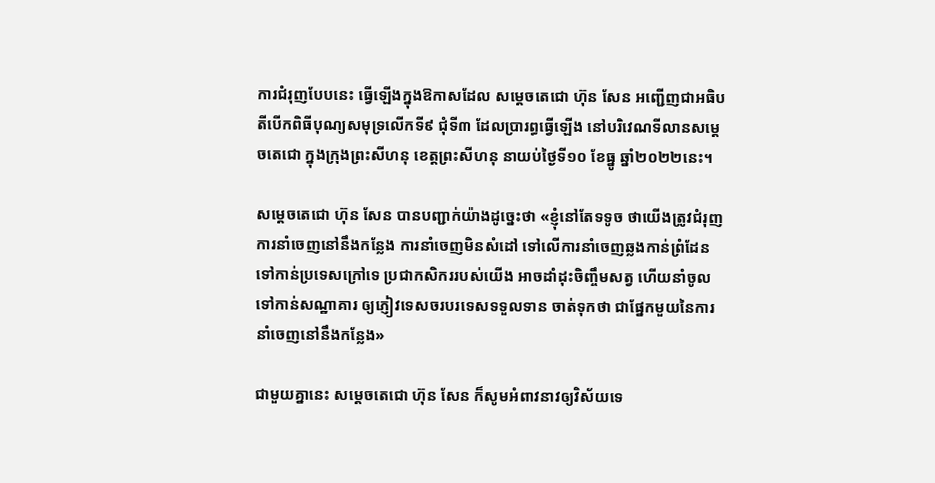ការជំរុញបែបនេះ ធ្វើឡើងក្នុងឱកាសដែល សម្ដេចតេជោ ហ៊ុន សែន អញ្ជើញជាអធិបតីបើកពិធីបុណ្យសមុទ្រលើកទី៩ ជុំទី៣ ដែលប្រារព្ធធ្វើឡើង នៅបរិវេណទីលានសម្តេចតេជោ ក្នុងក្រុងព្រះសីហនុ ខេត្តព្រះសីហនុ នាយប់ថ្ងៃទី១០ ខែធ្នូ ឆ្នាំ២០២២នេះ។

សម្ដេចតេជោ ហ៊ុន សែន បានបញ្ជាក់យ៉ាងដូច្នេះថា «ខ្ញុំនៅតែទទូច ថាយើងត្រូវជំរុញការនាំចេញនៅនឹងកន្លែង ការនាំចេញមិនសំដៅ ទៅលើការនាំចេញឆ្លងកាន់ព្រំដែន ទៅកាន់ប្រទេសក្រៅទេ ប្រជាកសិកររបស់យើង អាចដាំដុះចិញ្ចឹមសត្វ ហើយនាំចូលទៅកាន់សណ្ឋាគារ ឲ្យភ្ញៀវទេសចរបរទេសទទួលទាន ចាត់ទុកថា ជាផ្នែកមួយនៃការនាំចេញនៅនឹងកន្លែង»

ជាមួយគ្នានេះ សម្ដេចតេជោ ហ៊ុន សែន ក៏សូមអំពាវនាវឲ្យវិស័យទេ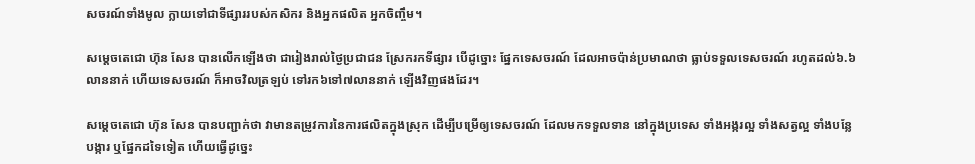សចរណ៍ទាំងមូល ក្លាយទៅជាទីផ្សាររបស់កសិករ និងអ្នកផលិត អ្នកចិញ្ចឹម។

សម្ដេចតេជោ ហ៊ុន សែន បានលើកឡើងថា ជារៀងរាល់ថ្ងៃប្រជាជន ស្រែករកទីផ្សារ បើដូច្នោះ ផ្នែកទេសចរណ៍ ដែលអាចប៉ាន់ប្រមាណថា ធ្លាប់ទទួលទេសចរណ៍ រហូតដល់៦.៦លាននាក់ ហើយទេសចរណ៍ ក៏អាចវិលត្រឡប់ ទៅរក៦ទៅ៧លាននាក់ ឡើងវិញផងដែរ។

សម្ដេចតេជោ ហ៊ុន សែន បានបញ្ជាក់ថា វាមានតម្រូវការនៃការផលិតក្នុងស្រុក ដើម្បីបម្រើឲ្យទេសចរណ៍ ដែលមកទទួលទាន នៅក្នុងប្រទេស ទាំងអង្ករល្អ ទាំងសត្វល្អ ទាំងបន្លែបង្ការ ឬផ្នែកដទៃទៀត ហើយធ្វើដូច្នេះ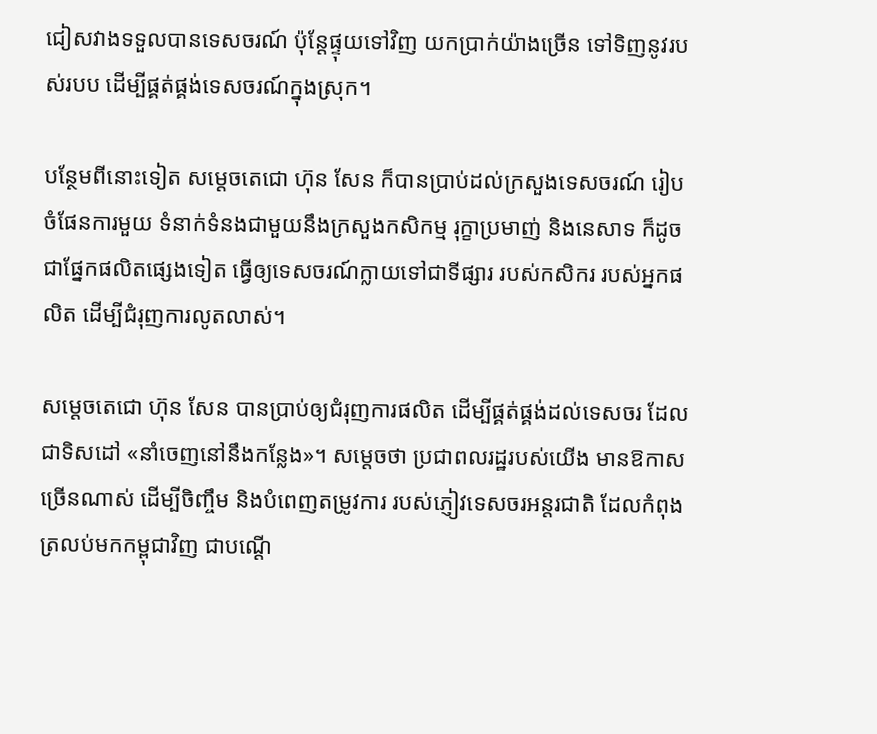ជៀសវាងទទួលបានទេសចរណ៍ ប៉ុន្ដែផ្ទុយទៅវិញ យកប្រាក់យ៉ាងច្រើន ទៅទិញនូវរបស់របប ដើម្បីផ្គត់ផ្គង់ទេសចរណ៍ក្នុងស្រុក។

បន្ថែមពីនោះទៀត សម្ដេចតេជោ ហ៊ុន សែន ក៏បានប្រាប់ដល់ក្រសួងទេសចរណ៍ រៀបចំផែនការមួយ ទំនាក់ទំនងជាមួយនឹងក្រសួងកសិកម្ម រុក្ខាប្រមាញ់ និងនេសាទ ក៏ដូចជាផ្នែកផលិតផ្សេងទៀត ធ្វើឲ្យទេសចរណ៍ក្លាយទៅជាទីផ្សារ របស់កសិករ របស់អ្នកផលិត ដើម្បីជំរុញការលូតលាស់។

សម្តេចតេជោ ហ៊ុន សែន បានប្រាប់ឲ្យជំរុញការផលិត ដើម្បីផ្គត់ផ្គង់ដល់ទេសចរ ដែលជាទិសដៅ «នាំចេញនៅនឹងកន្លែង»។ សម្ដេចថា ប្រជាពលរដ្ឋរបស់យើង មានឱកាសច្រើនណាស់ ដើម្បីចិញ្ចឹម និងបំពេញតម្រូវការ របស់ភ្ញៀវទេសចរអន្តរជាតិ ដែលកំពុងត្រលប់មកកម្ពុជាវិញ ជាបណ្តើ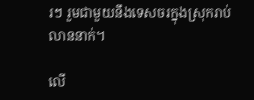រៗ រួមជាមួយនឹងទេសចរក្នុងស្រុករាប់លាននាក់។

លើ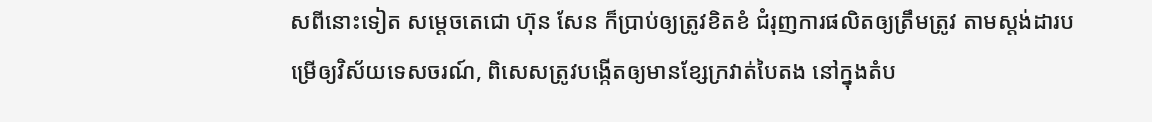សពីនោះទៀត សម្ដេចតេជោ ហ៊ុន សែន ក៏ប្រាប់ឲ្យត្រូវខិតខំ ជំរុញការផលិតឲ្យត្រឹមត្រូវ តាមស្តង់ដារបម្រើឲ្យវិស័យទេសចរណ៍, ពិសេសត្រូវបង្កើតឲ្យមានខ្សែក្រវាត់បៃតង នៅក្នុងតំប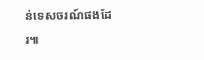ន់ទេសចរណ៍ផងដែរ៕